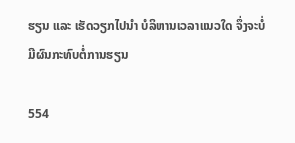ຮຽນ ແລະ ເຮັດວຽກໄປນຳ ບໍລິຫານເວລາແນວໃດ ຈຶ່ງຈະບໍ່ມີຜົນກະທົບຕໍ່ການຮຽນ

554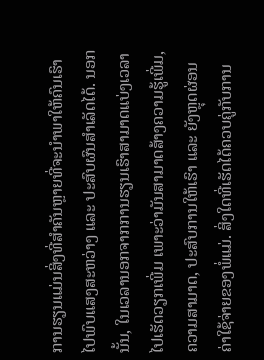ການຮຽນແມ່ນສິ່ງທີ່ສຳຄັນຫຼາຍທີ່ຈະນຳພາໃຫ້ຄົນເຮົາໄປພົບແສງສະຫວ່າງ ແລະ ປະສົບຜົນສຳເລັດໄດ້. ນອກນັ້ນ, ໃນເວລານອກຈາກການຮຽນເຮົາສາມາດແບ່ງເວລາໄປເຮັດວຽກເພີ່ມ ເພາະວ່າມັນສາມາດສ້າງຄວາມຮູ້ເພີ່ມ, ຄວາມສາມາດ, ປະສົບການໃຫ້ເຮົາ ແລະ ຍັງຫຼຸດຜ່ອນຄ່າໃຊ້ຈ່າຍຂອງພໍ່ແມ່. ສິ່ງໃດທີ່ເຮັດໄດ້ຄວບຄູ່ກັບການ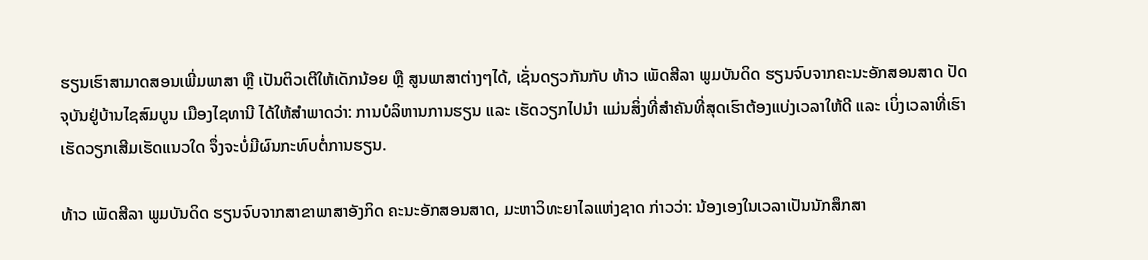ຮຽນເຮົາສາມາດສອນເພີ່ມພາສາ ຫຼື ເປັນຕິວເຕີໃຫ້ເດັກນ້ອຍ ຫຼື ສູນພາສາຕ່າງໆໄດ້, ເຊັ່ນດຽວກັນກັບ ທ້າວ ເພັດສີລາ ພູມບັນດິດ ຮຽນຈົບຈາກຄະນະອັກສອນສາດ ປັດຈຸບັນຢູ່ບ້ານໄຊສົມບູນ ເມືອງໄຊທານີ ໄດ້ໃຫ້ສຳພາດວ່າ: ການບໍລິຫານການຮຽນ ແລະ ເຮັດວຽກໄປນຳ ແມ່ນສິ່ງທີ່ສຳຄັນທີ່ສຸດເຮົາຕ້ອງແບ່ງເວລາໃຫ້ດີ ແລະ ເບິ່ງເວລາທີ່ເຮົາເຮັດວຽກເສີມເຮັດແນວໃດ ຈຶ່ງຈະບໍ່ມີຜົນກະທົບຕໍ່ການຮຽນ.

ທ້າວ ເພັດສີລາ ພູມບັນດິດ ຮຽນຈົບຈາກສາຂາພາສາອັງກິດ ຄະນະອັກສອນສາດ, ມະຫາວິທະຍາໄລແຫ່ງຊາດ ກ່າວວ່າ: ນ້ອງເອງໃນເວລາເປັນນັກສຶກສາ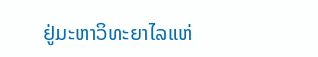ຢູ່ມະຫາວິທະຍາໄລແຫ່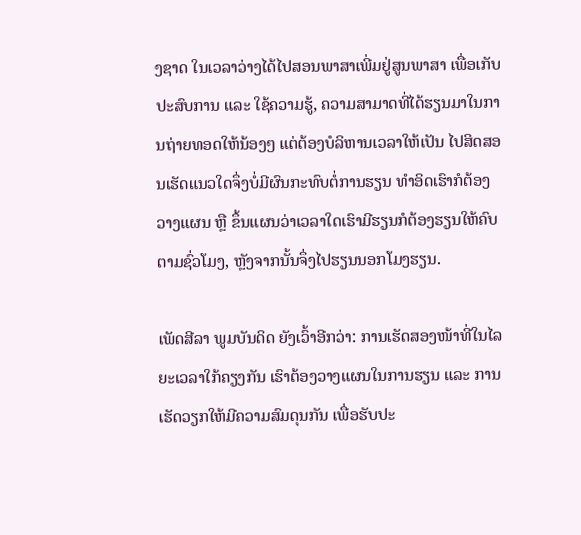ງຊາດ ໃນເວລາວ່າງໄດ້ໄປສອນພາສາເພີ່ມຢູ່ສູນພາສາ ເພື່ອເກັບປະສົບການ ແລະ ໃຊ້ຄວາມຮູ້, ຄວາມສາມາດທີ່ໄດ້ຮຽນມາໃນການຖ່າຍທອດໃຫ້ນ້ອງໆ ແຕ່ຕ້ອງບໍລິຫານເວລາໃຫ້ເປັນ ໄປສິດສອນເຮັດແນວໃດຈຶ່ງບໍ່ມີຜົນກະທົບຕໍ່ການຮຽນ ທຳອິດເຮົາກໍຕ້ອງວາງແຜນ ຫຼື ຂຶ້ນແຜນວ່າເວລາໃດເຮົາມີຮຽນກໍຕ້ອງຮຽນໃຫ້ຄົບຕາມຊົ່ວໂມງ, ຫຼັງຈາກນັ້ນຈຶ່ງໄປຮຽນນອກໂມງຮຽນ.

ເພັດສີລາ ພູມບັນດິດ ຍັງເວົ້າອີກວ່າ: ການເຮັດສອງໜ້າທີ່ໃນໄລຍະເວລາໃກ້ຄຽງກັນ ເຮົາຕ້ອງວາງແຜນໃນການຮຽນ ແລະ ການເຮັດວຽກໃຫ້ມີຄວາມສົມດຸນກັນ ເພື່ອຮັບປະ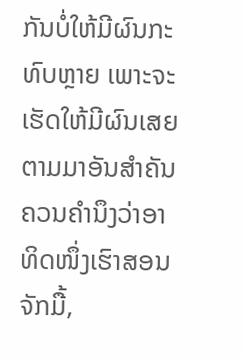ກັນບໍ່ໃຫ້ມີຜົນກະທົບຫຼາຍ ເພາະຈະເຮັດໃຫ້ມີຜົນເສຍຕາມມາອັນສຳຄັນຄວນຄຳນຶງວ່າອາທິດໜຶ່ງເຮົາສອນຈັກມື້,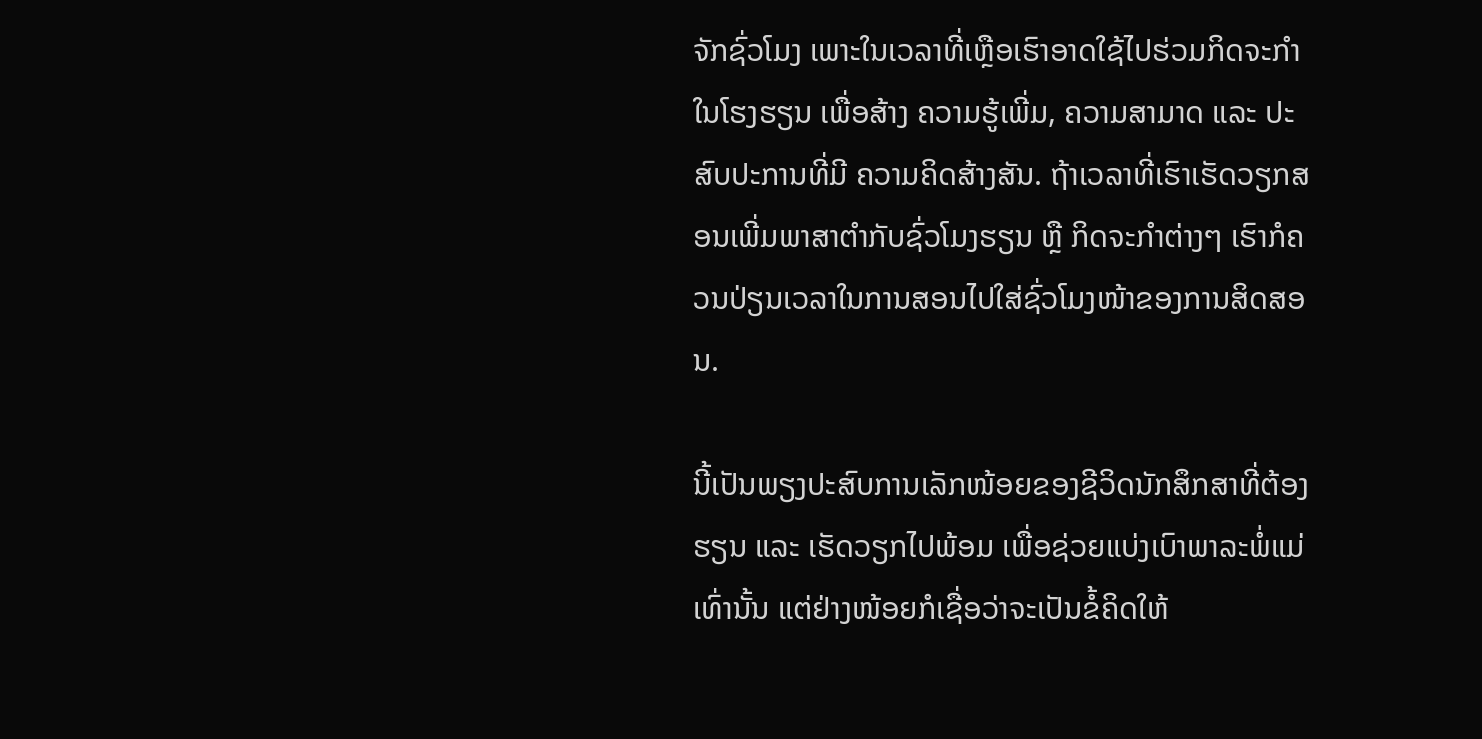ຈັກຊົ່ວໂມງ ເພາະໃນເວລາທີ່ເຫຼືອເຮົາອາດໃຊ້ໄປຮ່ວມກິດຈະກຳໃນໂຮງຮຽນ ເພື່ອສ້າງ ຄວາມຮູ້ເພີ່ມ, ຄວາມສາມາດ ແລະ ປະສົບປະການທີ່ມີ ຄວາມຄິດສ້າງສັນ. ຖ້າເວລາທີ່ເຮົາເຮັດວຽກສອນເພີ່ມພາສາຕຳກັບຊົ່ວໂມງຮຽນ ຫຼື ກິດຈະກຳຕ່າງໆ ເຮົາກໍຄວນປ່ຽນເວລາໃນການສອນໄປໃສ່ຊົ່ວໂມງໜ້າຂອງການສິດສອນ.

ນີ້ເປັນພຽງປະສົບການເລັກໜ້ອຍຂອງຊີວິດນັກສຶກສາທີ່ຕ້ອງຮຽນ ແລະ ເຮັດວຽກໄປພ້ອມ ເພື່ອຊ່ວຍແບ່ງເບົາພາລະພໍ່ແມ່ເທົ່ານັ້ນ ແຕ່ຢ່າງໜ້ອຍກໍເຊື່ອວ່າຈະເປັນຂໍ້ຄິດໃຫ້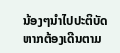ນ້ອງໆນຳໄປປະຕິບັດຫາກຕ້ອງເດີນຕາມ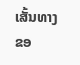ເສັ້ນທາງຂອ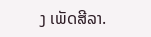ງ ເພັດສີລາ.